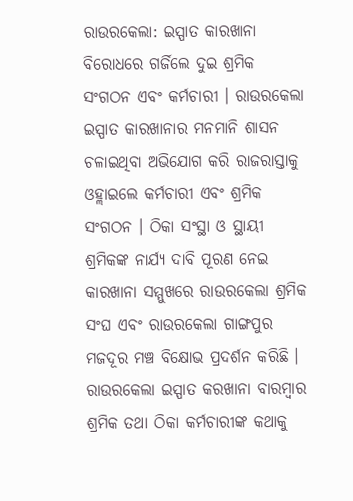ରାଉରକେଲା: ଇସ୍ପାତ କାରଖାନା ବିରୋଧରେ ଗର୍ଜିଲେ ଦୁଇ ଶ୍ରମିକ ସଂଗଠନ ଏବଂ କର୍ମଚାରୀ । ରାଉରକେଲା ଇସ୍ପାତ କାରଖାନାର ମନମାନି ଶାସନ ଚଳାଇଥିବା ଅଭିଯୋଗ କରି ରାଜରାସ୍ତାକୁ ଓହ୍ଲାଇଲେ କର୍ମଚାରୀ ଏବଂ ଶ୍ରମିକ ସଂଗଠନ । ଠିକା ସଂସ୍ଥା ଓ ସ୍ଥାୟୀ ଶ୍ରମିକଙ୍କ ନାର୍ଯ୍ଯ ଦାବି ପୂରଣ ନେଇ କାରଖାନା ସମ୍ମୁଖରେ ରାଉରକେଲା ଶ୍ରମିକ ସଂଘ ଏବଂ ରାଉରକେଲା ଗାଙ୍ଗପୁର ମଜଦୂର ମଞ୍ଚ ବିକ୍ଷୋଭ ପ୍ରଦର୍ଶନ କରିଛି ।
ରାଉରକେଲା ଇସ୍ପାତ କରଖାନା ବାରମ୍ବାର ଶ୍ରମିକ ତଥା ଠିକା କର୍ମଚାରୀଙ୍କ କଥାକୁ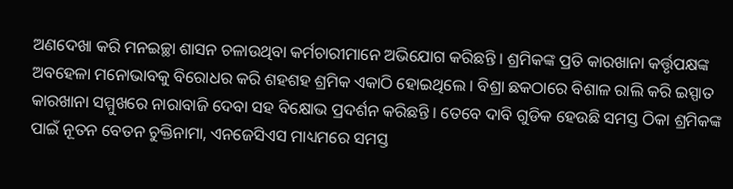ଅଣଦେଖା କରି ମନଇଚ୍ଛା ଶାସନ ଚଳାଉଥିବା କର୍ମଚାରୀମାନେ ଅଭିଯୋଗ କରିଛନ୍ତି । ଶ୍ରମିକଙ୍କ ପ୍ରତି କାରଖାନା କର୍ତ୍ତୃପକ୍ଷଙ୍କ ଅବହେଳା ମନୋଭାବକୁ ବିରୋଧର କରି ଶହଶହ ଶ୍ରମିକ ଏକାଠି ହୋଇଥିଲେ । ବିଶ୍ରା ଛକଠାରେ ବିଶାଳ ରାଲି କରି ଇସ୍ପାତ କାରଖାନା ସମ୍ମୁଖରେ ନାରାବାଜି ଦେବା ସହ ବିକ୍ଷୋଭ ପ୍ରଦର୍ଶନ କରିଛନ୍ତି । ତେବେ ଦାବି ଗୁଡିକ ହେଉଛି ସମସ୍ତ ଠିକା ଶ୍ରମିକଙ୍କ ପାଇଁ ନୂତନ ବେତନ ଚୁକ୍ତିନାମା, ଏନଜେସିଏସ ମାଧ୍ୟମରେ ସମସ୍ତ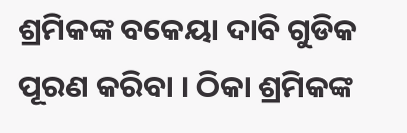ଶ୍ରମିକଙ୍କ ବକେୟା ଦାବି ଗୁଡିକ ପୂରଣ କରିବା । ଠିକା ଶ୍ରମିକଙ୍କ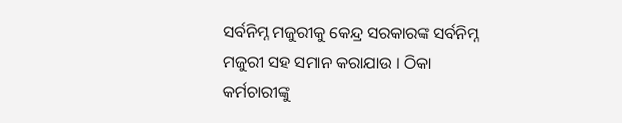ସର୍ବନିମ୍ନ ମଜୁରୀକୁ କେନ୍ଦ୍ର ସରକାରଙ୍କ ସର୍ବନିମ୍ନ ମଜୁରୀ ସହ ସମାନ କରାଯାଉ । ଠିକା କର୍ମଚାରୀଙ୍କୁ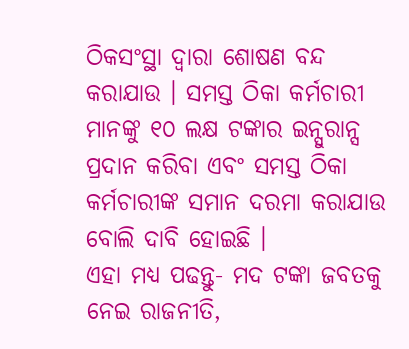ଠିକସଂସ୍ଥା ଦ୍ୱାରା ଶୋଷଣ ବନ୍ଦ କରାଯାଉ । ସମସ୍ତ ଠିକା କର୍ମଚାରୀ ମାନଙ୍କୁ ୧୦ ଲକ୍ଷ ଟଙ୍କାର ଇନ୍ସୁରାନ୍ସ ପ୍ରଦାନ କରିବା ଏବଂ ସମସ୍ତ ଠିକା କର୍ମଚାରୀଙ୍କ ସମାନ ଦରମା କରାଯାଉ ବୋଲି ଦାବି ହୋଇଛି ।
ଏହା ମଧ୍ୟ ପଢନ୍ତୁ- ମଦ ଟଙ୍କା ଜବତକୁ ନେଇ ରାଜନୀତି,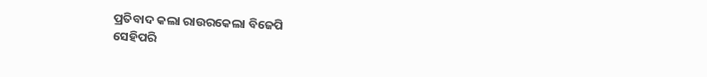ପ୍ରତିବାଦ କଲା ରାଉରକେଲା ବିଜେପି
ସେହିପରି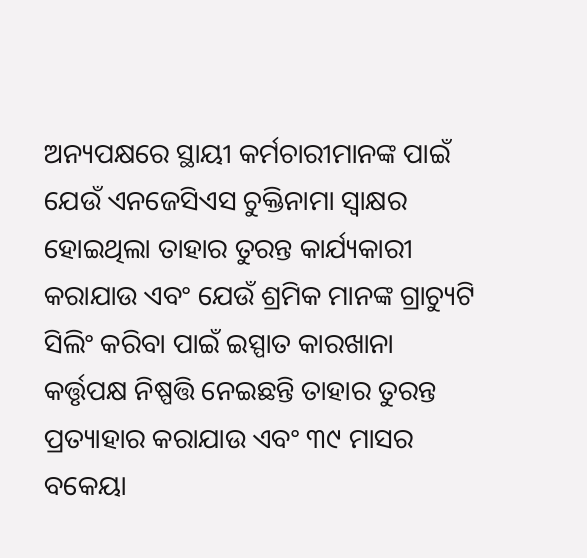ଅନ୍ୟପକ୍ଷରେ ସ୍ଥାୟୀ କର୍ମଚାରୀମାନଙ୍କ ପାଇଁ ଯେଉଁ ଏନଜେସିଏସ ଚୁକ୍ତିନାମା ସ୍ବାକ୍ଷର ହୋଇଥିଲା ତାହାର ତୁରନ୍ତ କାର୍ଯ୍ୟକାରୀ କରାଯାଉ ଏବଂ ଯେଉଁ ଶ୍ରମିକ ମାନଙ୍କ ଗ୍ରାଚ୍ୟୁଟି ସିଲିଂ କରିବା ପାଇଁ ଇସ୍ପାତ କାରଖାନା କର୍ତ୍ତୃପକ୍ଷ ନିଷ୍ପତ୍ତି ନେଇଛନ୍ତି ତାହାର ତୁରନ୍ତ ପ୍ରତ୍ୟାହାର କରାଯାଉ ଏବଂ ୩୯ ମାସର ବକେୟା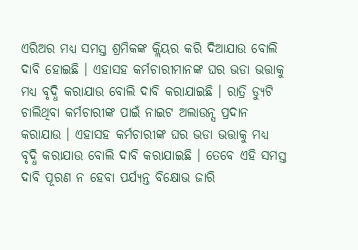ଏରିଅର ମଧ୍ୟ ସମସ୍ତ ଶ୍ରମିକଙ୍କ କ୍ଲିୟର କରି ଦିଆଯାଉ ବୋଲି ଦାବି ହୋଇଛି । ଏହାସହ କର୍ମଚାରୀମାନଙ୍କ ଘର ଭଡା ଭତ୍ତାକୁ ମଧ୍ୟ ବୃଦ୍ଧି କରାଯାଉ ବୋଲି ଦାବି କରାଯାଇଛି । ରାତ୍ରି ଡ୍ୟୁଟି ଚାଲିଥିବା କର୍ମଚାରୀଙ୍କ ପାଇଁ ନାଇଟ ଅଲାଉନ୍ସ ପ୍ରଦାନ କରାଯାଉ । ଏହାସହ କର୍ମଚାରୀଙ୍କ ଘର ଭଡା ଭତ୍ତାକୁ ମଧ୍ୟ ବୃଦ୍ଧି କରାଯାଉ ବୋଲି ଦାବି କରାଯାଇଛି । ତେବେ ଏହି ସମସ୍ତ ଦାବି ପୂରଣ ନ ହେବା ପର୍ଯ୍ୟନ୍ତ ବିକ୍ଷୋଭ ଜାରି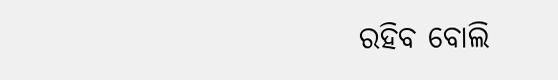ରହିବ ବୋଲି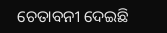ଚେତାବନୀ ଦେଇଛି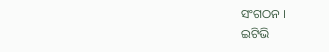ସଂଗଠନ ।
ଇଟିଭି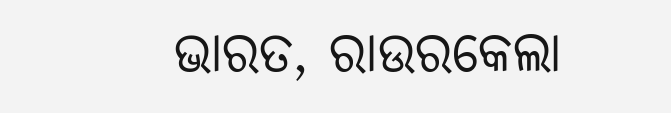ଭାରତ, ରାଉରକେଲା